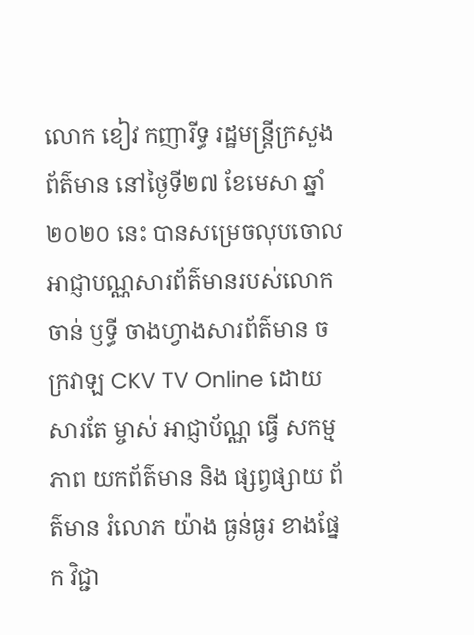លោក ខៀវ កញារីទ្ធ រដ្ឋមន្រ្តីក្រសួងព័ត៌មាន នៅថ្ងៃទី២៧ ខែមេសា ឆ្នាំ២០២០ នេះ បានសម្រេចលុបចោលអាជ្ញាបណ្ណសារព័ត៌មានរបស់លោក ចាន់ ឫទ្ធី ចាងហ្វាងសារព័ត៌មាន ចក្រវាឡ CKV TV Online ដោយសារតែ ម្ចាស់ អាជ្ញាប័ណ្ណ ធ្វេី សកម្មភាព យកព័ត៌មាន និង ផ្សព្វផ្សាយ ព័ត៌មាន រំលោភ យ៉ាង ធ្ងន់ធ្ងរ ខាងផ្នែក វិជ្ជា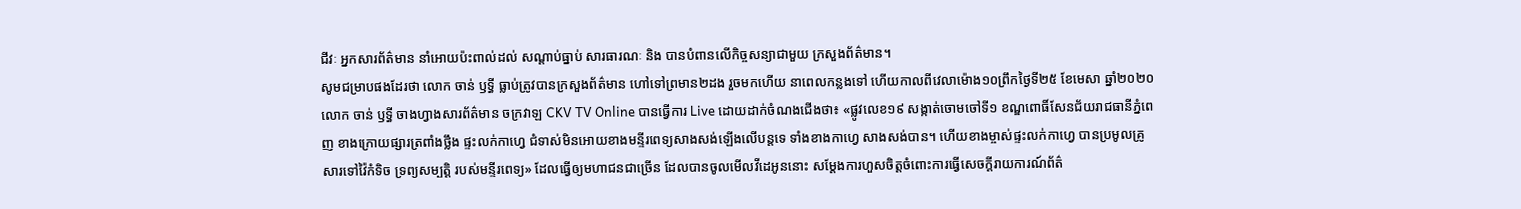ជីវៈ អ្នកសារព័ត៌មាន នាំអោយប៉ះពាល់ដល់ សណ្ដាប់ធ្នាប់ សារធារណៈ និង បានបំពានលេីកិច្ចសន្យាជាមួយ ក្រសួងព័ត៌មាន។
សូមជម្រាបផងដែរថា លោក ចាន់ ឫទ្ធី ធ្លាប់ត្រូវបានក្រសួងព័ត៌មាន ហៅទៅព្រមាន២ដង រួចមកហើយ នាពេលកន្លងទៅ ហើយកាលពីវេលាម៉ោង១០ព្រឹកថ្ងៃទី២៥ ខែមេសា ឆ្នាំ២០២០ លោក ចាន់ ឫទ្ធី ចាងហ្វាងសារព័ត៌មាន ចក្រវាឡ CKV TV Online បានធ្វើការ Live ដោយដាក់ចំណងជើងថា៖ «ផ្លូវលេខ១៩ សង្កាត់ចោមចៅទី១ ខណ្ឌពោធិ៍សែនជ័យរាជធានីភ្នំពេញ ខាងក្រោយផ្សារត្រពាំងថ្លឹង ផ្ទះលក់កាហ្វេ ជំទាស់មិនអោយខាងមន្ទីរពេទ្យសាងសង់ឡើងលើបន្តទេ ទាំងខាងកាហ្វេ សាងសង់បាន។ ហើយខាងម្ចាស់ផ្ទះលក់កាហ្វេ បានប្រមូលគ្រូសារទៅវ៉ៃកំទិច ទ្រព្យសម្បត្តិ របស់មន្ទីរពេទ្យ» ដែលធ្វើឲ្យមហាជនជាច្រើន ដែលបានចូលមើលវីដេអូននោះ សម្តែងការហួសចិត្តចំពោះការធ្វើសេចក្តីរាយការណ៍ព័ត៌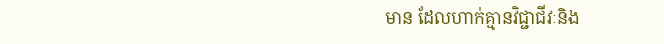មាន ដែលហាក់គ្មានវិជ្ជាជីវៈនិង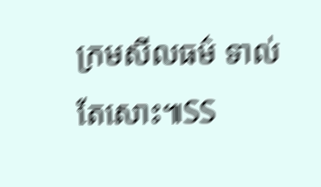ក្រមសីលធម៌ ទាល់តែសោះ៕SS